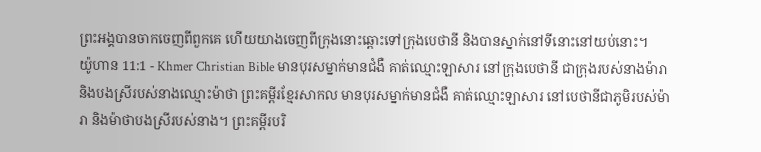ព្រះអង្គបានចាកចេញពីពួកគេ ហើយយាងចេញពីក្រុងនោះឆ្ពោះទៅក្រុងបេថានី និងបានស្នាក់នៅទីនោះនៅយប់នោះ។
យ៉ូហាន 11:1 - Khmer Christian Bible មានបុរសម្នាក់មានជំងឺ គាត់ឈ្មោះឡាសារ នៅក្រុងបេថានី ជាក្រុងរបស់នាងម៉ារា និងបងស្រីរបស់នាងឈ្មោះម៉ាថា ព្រះគម្ពីរខ្មែរសាកល មានបុរសម្នាក់មានជំងឺ គាត់ឈ្មោះឡាសារ នៅបេថានីជាភូមិរបស់ម៉ារា និងម៉ាថាបងស្រីរបស់នាង។ ព្រះគម្ពីរបរិ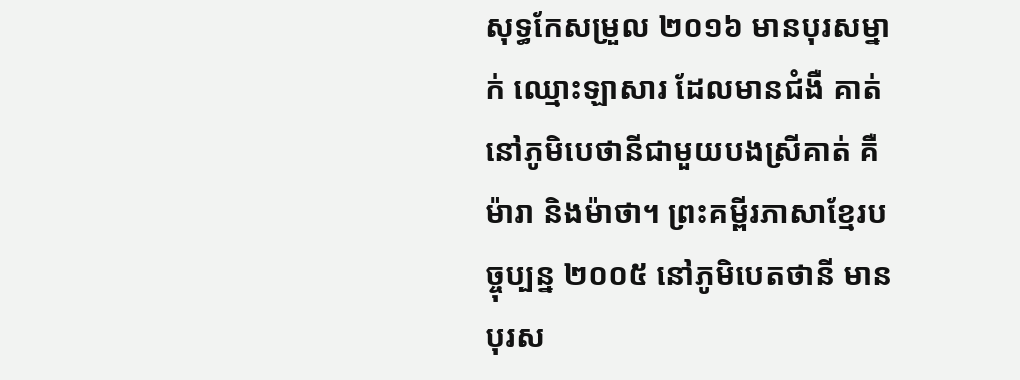សុទ្ធកែសម្រួល ២០១៦ មានបុរសម្នាក់ ឈ្មោះឡាសារ ដែលមានជំងឺ គាត់នៅភូមិបេថានីជាមួយបងស្រីគាត់ គឺម៉ារា និងម៉ាថា។ ព្រះគម្ពីរភាសាខ្មែរបច្ចុប្បន្ន ២០០៥ នៅភូមិបេតថានី មានបុរស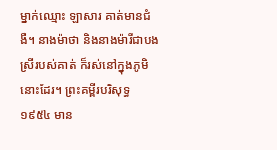ម្នាក់ឈ្មោះ ឡាសារ គាត់មានជំងឺ។ នាងម៉ាថា និងនាងម៉ារីជាបងស្រីរបស់គាត់ ក៏រស់នៅក្នុងភូមិនោះដែរ។ ព្រះគម្ពីរបរិសុទ្ធ ១៩៥៤ មាន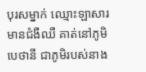បុរសម្នាក់ ឈ្មោះឡាសារ មានជំងឺឈឺ គាត់នៅភូមិបេថានី ជាភូមិរបស់នាង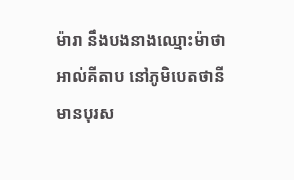ម៉ារា នឹងបងនាងឈ្មោះម៉ាថា អាល់គីតាប នៅភូមិបេតថានី មានបុរស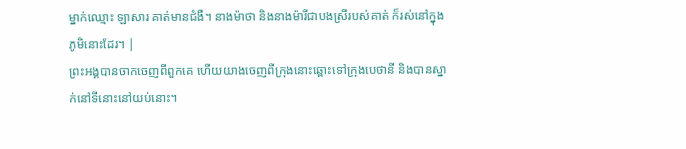ម្នាក់ឈ្មោះ ឡាសារ គាត់មានជំងឺ។ នាងម៉ាថា និងនាងម៉ារីជាបងស្រីរបស់គាត់ ក៏រស់នៅក្នុងភូមិនោះដែរ។ |
ព្រះអង្គបានចាកចេញពីពួកគេ ហើយយាងចេញពីក្រុងនោះឆ្ពោះទៅក្រុងបេថានី និងបានស្នាក់នៅទីនោះនៅយប់នោះ។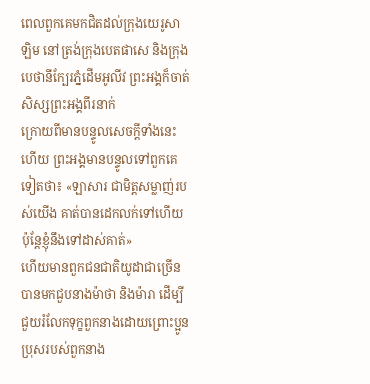ពេលពួកគេមកជិតដល់ក្រុងយេរូសាឡិម នៅត្រង់ក្រុងបេតផាសេ និងក្រុងបេថានីក្បែរភ្នំដើមអូលីវ ព្រះអង្គក៏ចាត់សិស្សព្រះអង្គពីរនាក់
ក្រោយពីមានបន្ទូលសេចក្ដីទាំងនេះហើយ ព្រះអង្គមានបន្ទូលទៅពួកគេទៀតថា៖ «ឡាសារ ជាមិត្តសម្លាញ់របស់យើង គាត់បានដេកលក់ទៅហើយ ប៉ុន្ដែខ្ញុំនឹងទៅដាស់គាត់»
ហើយមានពួកជនជាតិយូដាជាច្រើនបានមកជួបនាងម៉ាថា និងម៉ារា ដើម្បីជួយរំលែកទុក្ខពួកនាងដោយព្រោះប្អូនប្រុសរបស់ពួកនាង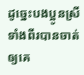ដូច្នេះបងប្អូនស្រីទាំងពីរបានចាត់ឲ្យគេ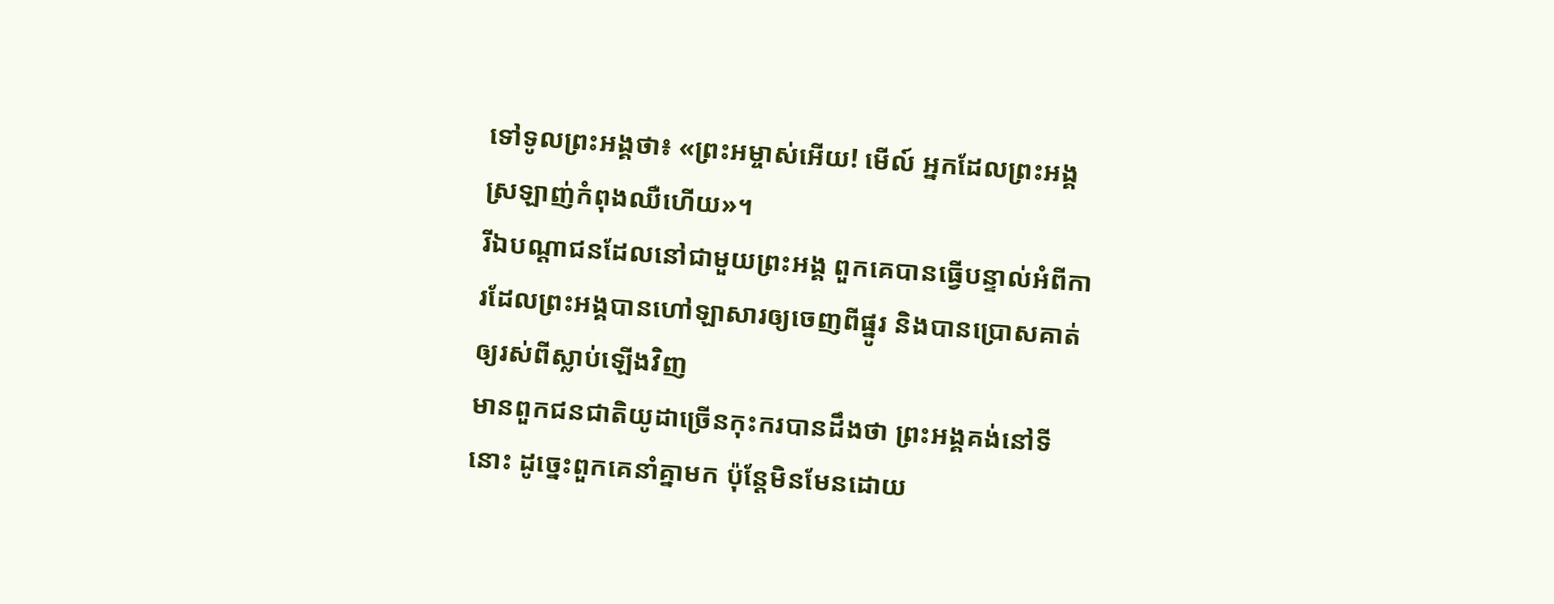ទៅទូលព្រះអង្គថា៖ «ព្រះអម្ចាស់អើយ! មើល៍ អ្នកដែលព្រះអង្គស្រឡាញ់កំពុងឈឺហើយ»។
រីឯបណ្តាជនដែលនៅជាមួយព្រះអង្គ ពួកគេបានធ្វើបន្ទាល់អំពីការដែលព្រះអង្គបានហៅឡាសារឲ្យចេញពីផ្នូរ និងបានប្រោសគាត់ឲ្យរស់ពីស្លាប់ឡើងវិញ
មានពួកជនជាតិយូដាច្រើនកុះករបានដឹងថា ព្រះអង្គគង់នៅទីនោះ ដូច្នេះពួកគេនាំគ្នាមក ប៉ុន្ដែមិនមែនដោយ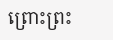ព្រោះព្រះ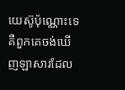យេស៊ូប៉ុណ្ណោះទេ គឺពួកគេចង់ឃើញឡាសារដែល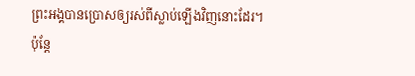ព្រះអង្គបានប្រោសឲ្យរស់ពីស្លាប់ឡើងវិញនោះដែរ។
ប៉ុន្ដែ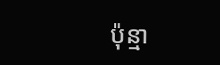ប៉ុន្មា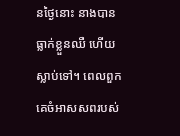នថ្ងៃនោះ នាងបានធ្លាក់ខ្លួនឈឺ ហើយស្លាប់ទៅ។ ពេលពួកគេចំអាសសពរបស់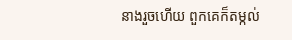នាងរួចហើយ ពួកគេក៏តម្កល់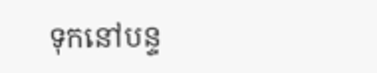ទុកនៅបន្ទ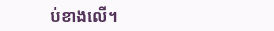ប់ខាងលើ។